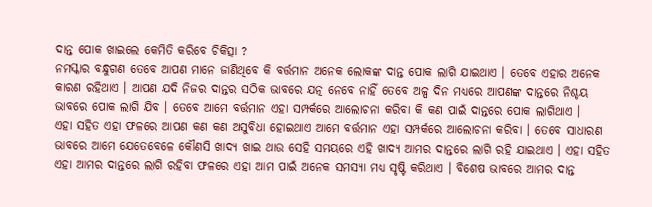ଦାନ୍ତ ପୋକ ଖାଇଲେ କେମିତି କରିବେ ଚିକିତ୍ସା ?
ନମସ୍କାର ବନ୍ଧୁଗଣ ତେବେ ଆପଣ ମାନେ ଜାଣିଥିବେ କି ବର୍ତ୍ତମାନ ଅନେକ ଲୋକଙ୍କ ଦାନ୍ତ ପୋକ ଲାଗି ଯାଇଥାଏ । ତେବେ ଏହାର ଅନେକ କାରଣ ରହିଥାଏ । ଆପଣ ଯଦି ନିଜର ଦାନ୍ତର ସଠିକ ଭାବରେ ଯତ୍ନ ନେବେ ନାହିଁ ତେବେ ଅଳ୍ପ ଦିନ ମଧ୍ୟରେ ଆପଣଙ୍କ ଦାନ୍ତରେ ନିଶ୍ଚୟ ଭାବରେ ପୋକ ଲାଗି ଯିବ । ତେବେ ଆମେ ବର୍ତ୍ତମାନ ଏହା ସମ୍ପର୍କରେ ଆଲୋଚନା କରିବା କି କଣ ପାଇଁ ଦାନ୍ତରେ ପୋକ ଲାଗିଥାଏ ।
ଏହା ସହିତ ଏହା ଫଳରେ ଆପଣ କଣ କଣ ଅସୁବିଧା ହୋଇଥାଏ ଆମେ ବର୍ତ୍ତମାନ ଏହା ସମ୍ପର୍କରେ ଆଲୋଚନା କରିବା । ତେବେ ସାଧାରଣ ଭାବରେ ଆମେ ଯେତେବେଳେ କୌଣସି ଖାଦ୍ୟ ଖାଇ ଥାଉ ସେହି ସମୟରେ ଏହି ଖାଦ୍ୟ ଆମର ଦାନ୍ତରେ ଲାଗି ରହି ଯାଇଥାଏ । ଏହା ସହିତ ଏହା ଆମର ଦାନ୍ତରେ ଲାଗି ରହିବା ଫଳରେ ଏହା ଆମ ପାଇଁ ଅନେକ ସମସ୍ୟା ମଧ୍ୟ ସୃଷ୍ଟି କରିଥାଏ । ବିଶେଷ ଭାବରେ ଆମର ଦାନ୍ତ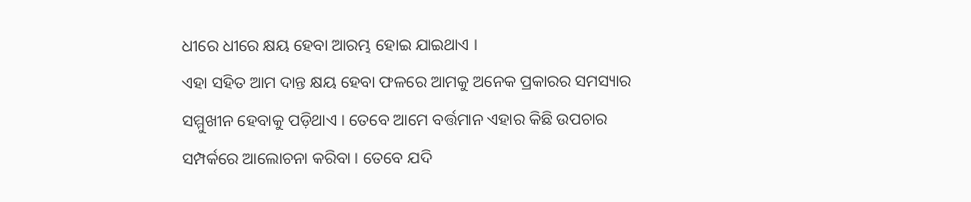ଧୀରେ ଧୀରେ କ୍ଷୟ ହେବା ଆରମ୍ଭ ହୋଇ ଯାଇଥାଏ ।
ଏହା ସହିତ ଆମ ଦାନ୍ତ କ୍ଷୟ ହେବା ଫଳରେ ଆମକୁ ଅନେକ ପ୍ରକାରର ସମସ୍ୟାର ସମ୍ମୁଖୀନ ହେବାକୁ ପଡ଼ିଥାଏ । ତେବେ ଆମେ ବର୍ତ୍ତମାନ ଏହାର କିଛି ଉପଚାର ସମ୍ପର୍କରେ ଆଲୋଚନା କରିବା । ତେବେ ଯଦି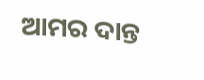ଆମର ଦାନ୍ତ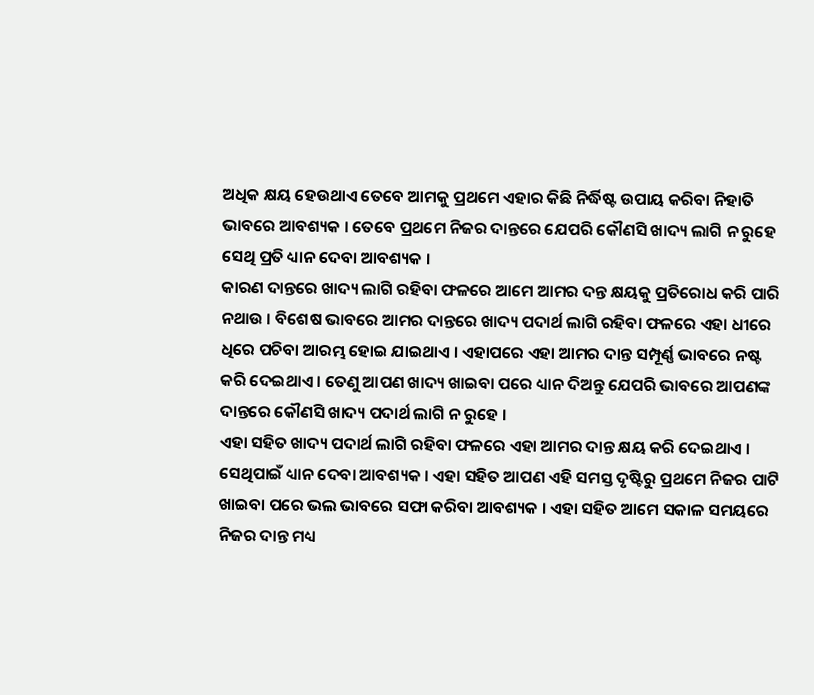ଅଧିକ କ୍ଷୟ ହେଉଥାଏ ତେବେ ଆମକୁ ପ୍ରଥମେ ଏହାର କିଛି ନିର୍ଦ୍ଧିଷ୍ଟ ଉପାୟ କରିବା ନିହାତି ଭାବରେ ଆବଶ୍ୟକ । ତେବେ ପ୍ରଥମେ ନିଜର ଦାନ୍ତରେ ଯେପରି କୌଣସି ଖାଦ୍ୟ ଲାଗି ନ ରୁହେ ସେଥି ପ୍ରତି ଧ୍ୟାନ ଦେବା ଆବଶ୍ୟକ ।
କାରଣ ଦାନ୍ତରେ ଖାଦ୍ୟ ଲାଗି ରହିବା ଫଳରେ ଆମେ ଆମର ଦନ୍ତ କ୍ଷୟକୁ ପ୍ରତିରୋଧ କରି ପାରି ନଥାଉ । ବିଶେଷ ଭାବରେ ଆମର ଦାନ୍ତରେ ଖାଦ୍ୟ ପଦାର୍ଥ ଲାଗି ରହିବା ଫଳରେ ଏହା ଧୀରେ ଧିରେ ପଚିବା ଆରମ୍ଭ ହୋଇ ଯାଇଥାଏ । ଏହାପରେ ଏହା ଆମର ଦାନ୍ତ ସମ୍ପୂର୍ଣ୍ଣ ଭାବରେ ନଷ୍ଟ କରି ଦେଇଥାଏ । ତେଣୁ ଆପଣ ଖାଦ୍ୟ ଖାଇବା ପରେ ଧ୍ୟାନ ଦିଅନ୍ତୁ ଯେପରି ଭାବରେ ଆପଣଙ୍କ ଦାନ୍ତରେ କୌଣସି ଖାଦ୍ୟ ପଦାର୍ଥ ଲାଗି ନ ରୁହେ ।
ଏହା ସହିତ ଖାଦ୍ୟ ପଦାର୍ଥ ଲାଗି ରହିବା ଫଳରେ ଏହା ଆମର ଦାନ୍ତ କ୍ଷୟ କରି ଦେଇଥାଏ । ସେଥିପାଇଁ ଧ୍ୟାନ ଦେବା ଆବଶ୍ୟକ । ଏହା ସହିତ ଆପଣ ଏହି ସମସ୍ତ ଦୃଷ୍ଟିରୁ ପ୍ରଥମେ ନିଜର ପାଟି ଖାଇବା ପରେ ଭଲ ଭାବରେ ସଫା କରିବା ଆବଶ୍ୟକ । ଏହା ସହିତ ଆମେ ସକାଳ ସମୟରେ ନିଜର ଦାନ୍ତ ମଧ୍ୟ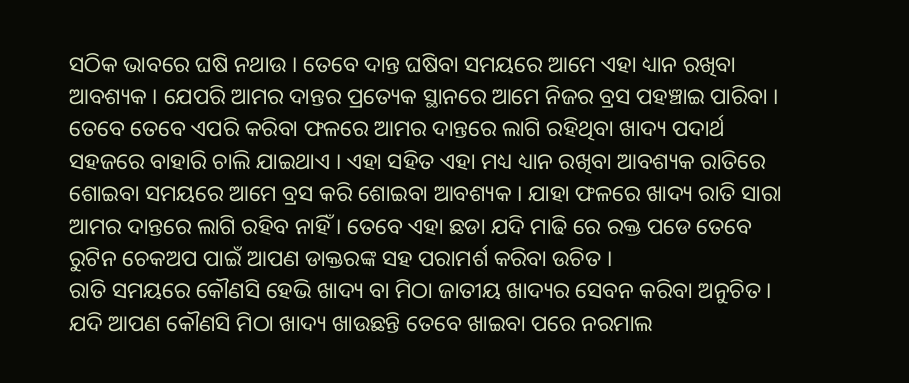ସଠିକ ଭାବରେ ଘଷି ନଥାଉ । ତେବେ ଦାନ୍ତ ଘଷିବା ସମୟରେ ଆମେ ଏହା ଧ୍ୟାନ ରଖିବା ଆବଶ୍ୟକ । ଯେପରି ଆମର ଦାନ୍ତର ପ୍ରତ୍ୟେକ ସ୍ଥାନରେ ଆମେ ନିଜର ବ୍ରସ ପହଞ୍ଚାଇ ପାରିବା ।
ତେବେ ତେବେ ଏପରି କରିବା ଫଳରେ ଆମର ଦାନ୍ତରେ ଲାଗି ରହିଥିବା ଖାଦ୍ୟ ପଦାର୍ଥ ସହଜରେ ବାହାରି ଚାଲି ଯାଇଥାଏ । ଏହା ସହିତ ଏହା ମଧ୍ୟ ଧ୍ୟାନ ରଖିବା ଆବଶ୍ୟକ ରାତିରେ ଶୋଇବା ସମୟରେ ଆମେ ବ୍ରସ କରି ଶୋଇବା ଆବଶ୍ୟକ । ଯାହା ଫଳରେ ଖାଦ୍ୟ ରାତି ସାରା ଆମର ଦାନ୍ତରେ ଲାଗି ରହିବ ନାହିଁ । ତେବେ ଏହା ଛଡା ଯଦି ମାଢି ରେ ରକ୍ତ ପଡେ ତେବେ ରୁଟିନ ଚେକଅପ ପାଇଁ ଆପଣ ଡାକ୍ତରଙ୍କ ସହ ପରାମର୍ଶ କରିବା ଉଚିତ ।
ରାତି ସମୟରେ କୌଣସି ହେଭି ଖାଦ୍ୟ ବା ମିଠା ଜାତୀୟ ଖାଦ୍ୟର ସେବନ କରିବା ଅନୁଚିତ । ଯଦି ଆପଣ କୌଣସି ମିଠା ଖାଦ୍ୟ ଖାଉଛନ୍ତି ତେବେ ଖାଇବା ପରେ ନରମାଲ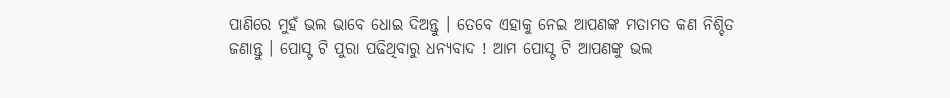ପାଣିରେ ମୁହଁ ଭଲ ଭାବେ ଧୋଇ ଦିଅନ୍ତୁ । ତେବେ ଏହାକୁ ନେଇ ଆପଣଙ୍କ ମତାମତ କଣ ନିଶ୍ଚିତ ଜଣାନ୍ତୁ । ପୋସ୍ଟ ଟି ପୁରା ପଢିଥିବାରୁ ଧନ୍ୟବାଦ ! ଆମ ପୋସ୍ଟ ଟି ଆପଣଙ୍କୁ ଭଲ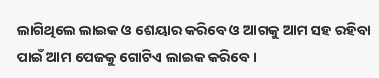ଲାଗିଥିଲେ ଲାଇକ ଓ ଶେୟାର କରିବେ ଓ ଆଗକୁ ଆମ ସହ ରହିବା ପାଇଁ ଆମ ପେଜକୁ ଗୋଟିଏ ଲାଇକ କରିବେ ।